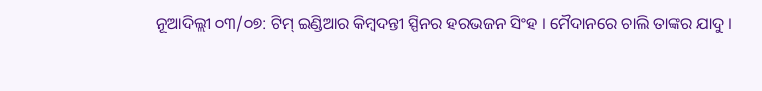ନୂଆଦିଲ୍ଲୀ ୦୩/୦୭: ଟିମ୍ ଇଣ୍ଡିଆର କିମ୍ବଦନ୍ତୀ ସ୍ପିନର ହରଭଜନ ସିଂହ । ମୈଦାନରେ ଚାଲି ତାଙ୍କର ଯାଦୁ ।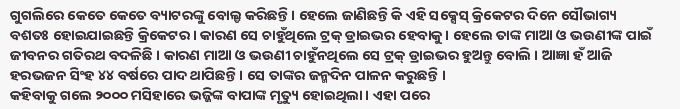ଗୁଗଲିରେ କେତେ କେତେ ବ୍ୟାଟରଙ୍କୁ ବୋଲ୍ଡ କରିଛନ୍ତି । ହେଲେ ଜାଣିଛନ୍ତି କି ଏହି ସକ୍ସେସ୍ କ୍ରିକେଟର ଦିନେ ସୌଭାଗ୍ୟ ବଶତଃ ହୋଇଯାଇଛନ୍ତି କ୍ରିକେଟର । କାରଣ ସେ ଚାହୁଁଥିଲେ ଟ୍ରକ୍ ଡ୍ରାଇଭର ହେବାକୁ । ହେଲେ ତାଙ୍କ ମାଆ ଓ ଭଉଣୀଙ୍କ ପାଇଁ ଜୀବନର ଗତିରଥ ବଦଳିଛି । କାରଣ ମାଆ ଓ ଭଉଣୀ ଚାହୁଁନଥିଲେ ସେ ଟ୍ରକ୍ ଡ୍ରାଇଭର ହୁଅନ୍ତୁ ବୋଲି । ଆଜ୍ଞା ହଁ ଆଜି ହରଭଜନ ସିଂହ ୪୪ ବର୍ଷରେ ପାଦ ଥାପିଛନ୍ତି । ସେ ତାଙ୍କର ଜନ୍ମଦିନ ପାଳନ କରୁଛନ୍ତି ।
କହିବାକୁ ଗଲେ ୨୦୦୦ ମସିହାରେ ଭଜ୍ଜିଙ୍କ ବାପାଙ୍କ ମୃତ୍ୟୁ ହୋଇଥିଲା । ଏହା ପରେ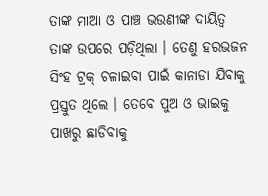ତାଙ୍କ ମାଆ ଓ ପାଞ୍ଚ ଭଉଣୀଙ୍କ ଦାୟିତ୍ୱ ତାଙ୍କ ଉପରେ ପଡ଼ିଥିଲା । ତେଣୁ ହରଭଜନ ସିଂହ ଟ୍ରକ୍ ଚଳାଇବା ପାଇଁ କାନାଡା ଯିବାକୁ ପ୍ରସ୍ତୁତ ଥିଲେ । ତେବେ ପୁଅ ଓ ଭାଇକୁ ପାଖରୁ ଛାଡିବାକୁ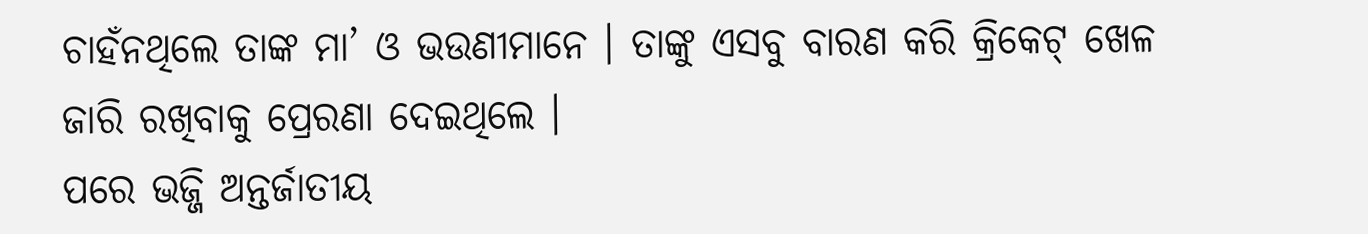ଚାହଁନଥିଲେ ତାଙ୍କ ମା’ ଓ ଭଉଣୀମାନେ । ତାଙ୍କୁ ଏସବୁ ବାରଣ କରି କ୍ରିକେଟ୍ ଖେଳ ଜାରି ରଖିବାକୁ ପ୍ରେରଣା ଦେଇଥିଲେ ।
ପରେ ଭଜ୍ଜି ଅନ୍ତର୍ଜାତୀୟ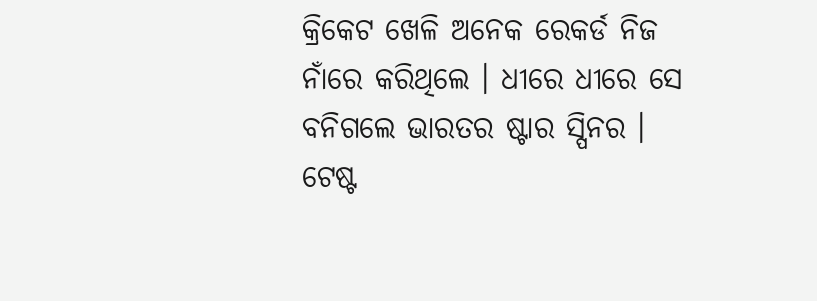କ୍ରିକେଟ ଖେଳି ଅନେକ ରେକର୍ଡ ନିଜ ନାଁରେ କରିଥିଲେ । ଧୀରେ ଧୀରେ ସେ ବନିଗଲେ ଭାରତର ଷ୍ଟାର ସ୍ପିନର ।
ଟେଷ୍ଟ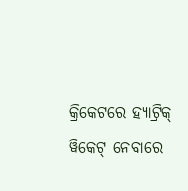କ୍ରିକେଟରେ ହ୍ୟାଟ୍ରିକ୍ ୱିକେଟ୍ ନେବାରେ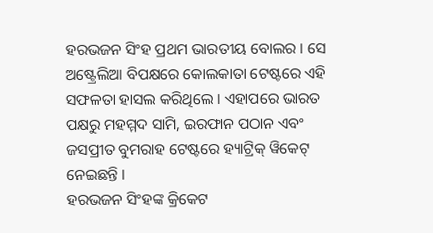ହରଭଜନ ସିଂହ ପ୍ରଥମ ଭାରତୀୟ ବୋଲର । ସେ ଅଷ୍ଟ୍ରେଲିଆ ବିପକ୍ଷରେ କୋଲକାତା ଟେଷ୍ଟରେ ଏହି ସଫଳତା ହାସଲ କରିଥିଲେ । ଏହାପରେ ଭାରତ ପକ୍ଷରୁ ମହମ୍ମଦ ସାମି, ଇରଫାନ ପଠାନ ଏବଂ ଜସପ୍ରୀତ ବୁମରାହ ଟେଷ୍ଟରେ ହ୍ୟାଟ୍ରିକ୍ ୱିକେଟ୍ ନେଇଛନ୍ତି ।
ହରଭଜନ ସିଂହଙ୍କ କ୍ରିକେଟ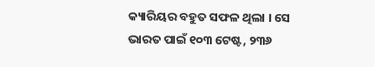କ୍ୟାରିୟର ବହୁତ ସଫଳ ଥିଲା । ସେ ଭାରତ ପାଇଁ ୧୦୩ ଟେଷ୍ଟ, ୨୩୬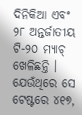ଦିନିକିଆ ଏବଂ ୨୮ ଅନ୍ତର୍ଜାତୀୟ ଟି-୨୦ ମ୍ୟାଚ୍ ଖେଳିଛନ୍ତି । ଯେଉଁଥିରେ ସେ ଟେଷ୍ଟରେ ୪୧୭,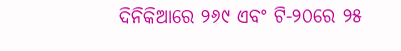ଦିନିକିଆରେ ୨୬୯ ଏବଂ ଟି-୨୦ରେ ୨୫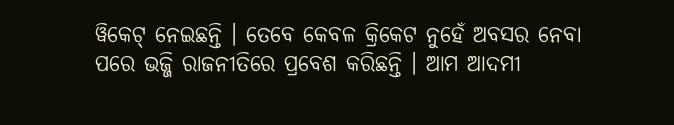ୱିକେଟ୍ ନେଇଛନ୍ତି । ତେବେ କେବଳ କ୍ରିକେଟ ନୁହେଁ ଅବସର ନେବା ପରେ ଭଜ୍ଜି ରାଜନୀତିରେ ପ୍ରବେଶ କରିଛନ୍ତି । ଆମ ଆଦମୀ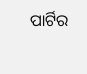ପାର୍ଟିର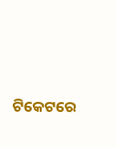ଟିକେଟରେ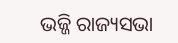ଭଜ୍ଜି ରାଜ୍ୟସଭା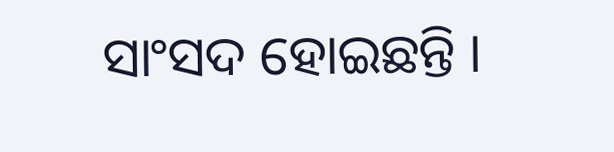ସାଂସଦ ହୋଇଛନ୍ତି ।